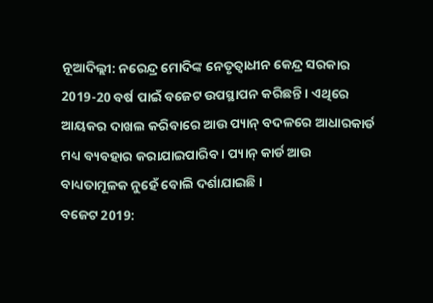ନୂଆଦିଲ୍ଲୀ: ନରେନ୍ଦ୍ର ମୋଦିଙ୍କ ନେତୃତ୍ବାଧୀନ କେନ୍ଦ୍ର ସରକାର 2019-20 ବର୍ଷ ପାଇଁ ବଜେଟ ଉପସ୍ଥାପନ କରିଛନ୍ତି । ଏଥିରେ ଆୟକର ଦାଖଲ କରିବାରେ ଆଉ ପ୍ୟାନ୍ ବଦଳରେ ଆଧାରକାର୍ଡ ମଧ୍ୟ ବ୍ୟବହାର କରାଯାଇପାରିବ । ପ୍ୟାନ୍ କାର୍ଡ ଆଉ ବାଧ୍ୟତାମୂଳକ ନୁହେଁ ବୋଲି ଦର୍ଶାଯାଇଛି ।
ବଜେଟ 2019: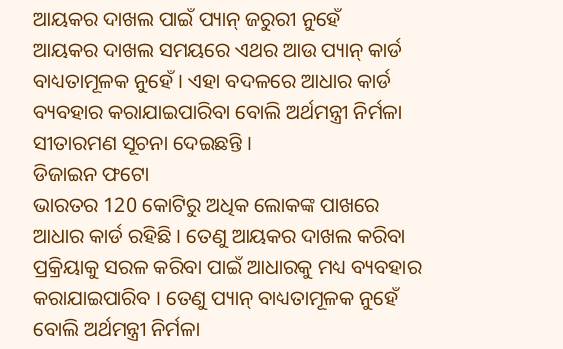ଆୟକର ଦାଖଲ ପାଇଁ ପ୍ୟାନ୍ ଜରୁରୀ ନୁହେଁ
ଆୟକର ଦାଖଲ ସମୟରେ ଏଥର ଆଉ ପ୍ୟାନ୍ କାର୍ଡ ବାଧ୍ୟତାମୂଳକ ନୁହେଁ । ଏହା ବଦଳରେ ଆଧାର କାର୍ଡ ବ୍ୟବହାର କରାଯାଇପାରିବା ବୋଲି ଅର୍ଥମନ୍ତ୍ରୀ ନିର୍ମଳା ସୀତାରମଣ ସୂଚନା ଦେଇଛନ୍ତି ।
ଡିଜାଇନ ଫଟୋ
ଭାରତର 120 କୋଟିରୁ ଅଧିକ ଲୋକଙ୍କ ପାଖରେ ଆଧାର କାର୍ଡ ରହିଛି । ତେଣୁ ଆୟକର ଦାଖଲ କରିବା ପ୍ରକ୍ରିୟାକୁ ସରଳ କରିବା ପାଇଁ ଆଧାରକୁ ମଧ୍ୟ ବ୍ୟବହାର କରାଯାଇପାରିବ । ତେଣୁ ପ୍ୟାନ୍ ବାଧ୍ୟତାମୂଳକ ନୁହେଁ ବୋଲି ଅର୍ଥମନ୍ତ୍ରୀ ନିର୍ମଳା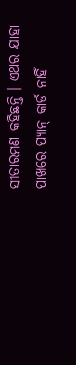ସୀତାରମଣ କହିଛନ୍ତି । ଏଥର ଯାହା ପାଖରେ ପ୍ୟାନ୍ କାର୍ଡ ନାହିଁ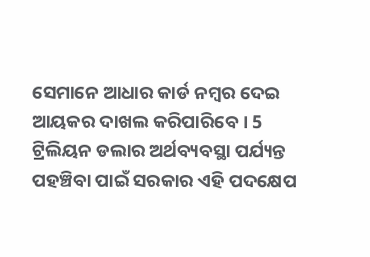ସେମାନେ ଆଧାର କାର୍ଡ ନମ୍ବର ଦେଇ ଆୟକର ଦାଖଲ କରିପାରିବେ । 5 ଟ୍ରିଲିୟନ ଡଲାର ଅର୍ଥବ୍ୟବସ୍ଥା ପର୍ଯ୍ୟନ୍ତ ପହଞ୍ଚିବା ପାଇଁ ସରକାର ଏହି ପଦକ୍ଷେପ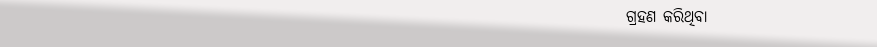ଗ୍ରହଣ କରିଥିବା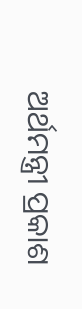ଅର୍ଥମନ୍ତ୍ରୀ ପ୍ରକାଶ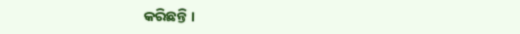କରିଛନ୍ତି ।